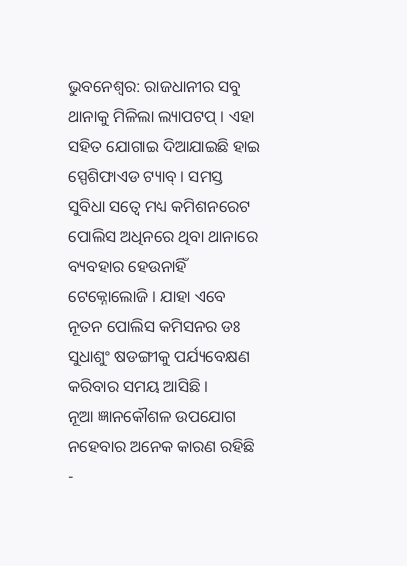ଭୁବନେଶ୍ବର: ରାଜଧାନୀର ସବୁ ଥାନାକୁ ମିଳିଲା ଲ୍ୟାପଟପ୍ । ଏହା ସହିତ ଯୋଗାଇ ଦିଆଯାଇଛି ହାଇ ସ୍ପେଶିଫାଏଡ ଟ୍ୟାବ୍ । ସମସ୍ତ ସୁବିଧା ସତ୍ବେ ମଧ୍ୟ କମିଶନରେଟ ପୋଲିସ ଅଧିନରେ ଥିବା ଥାନାରେ ବ୍ୟବହାର ହେଉନାହିଁ ଟେକ୍ନୋଲୋଜି । ଯାହା ଏବେ ନୂତନ ପୋଲିସ କମିସନର ଡଃ ସୁଧାଶୁଂ ଷଡଙ୍ଗୀକୁ ପର୍ଯ୍ୟବେକ୍ଷଣ କରିବାର ସମୟ ଆସିଛି ।
ନୂଆ ଜ୍ଞାନକୌଶଳ ଉପଯୋଗ ନହେବାର ଅନେକ କାରଣ ରହିଛି
-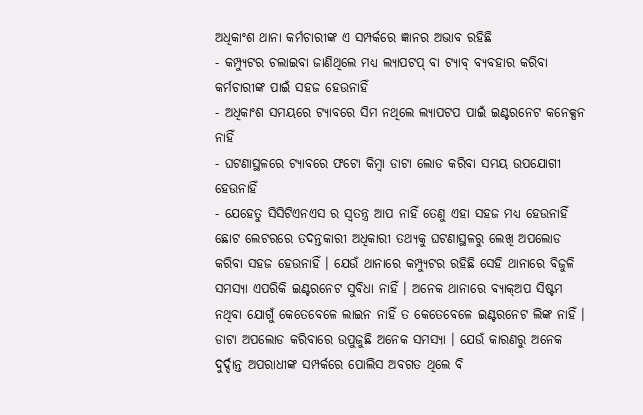ଅଧିକାଂଶ ଥାନା କର୍ମଚାରୀଙ୍କ ଏ ସମ୍ପର୍କରେ ଜ୍ଞାନର ଅଭାବ ରହିଛି
- କମ୍ପ୍ୟୁଟର ଚଲାଇବା ଜାଣିଥିଲେ ମଧ୍ୟ ଲ୍ୟାପଟପ୍ ବା ଟ୍ୟାବ୍ ବ୍ୟବହାର କରିବା କର୍ମଚାରୀଙ୍କ ପାଇଁ ସହଜ ହେଉନାହିଁ
- ଅଧିକାଂଶ ସମୟରେ ଟ୍ୟାବରେ ସିମ ନଥିଲେ ଲ୍ୟାପଟପ ପାଇଁ ଇଣ୍ଟରନେଟ କନେକ୍ସନ ନାହିଁ
- ଘଟଣାସ୍ଥଳରେ ଟ୍ୟାବରେ ଫଟୋ କିମ୍ବା ଡାଟା ଲୋଡ କରିବା ସମୟ ଉପଯୋଗୀ ହେଉନାହିଁ
- ଯେହେତୁ ସିସିଟିଏନଏସ ର ସ୍ବତନ୍ତ୍ର ଆପ ନାହିଁ ତେଣୁ ଏହା ସହଜ ମଧ୍ୟ ହେଉନାହିଁ
ଛୋଟ ଲେଟରରେ ତଦନ୍ତକାରୀ ଅଧିକାରୀ ତଥ୍ୟକୁ ଘଟଣାସ୍ଥଳରୁ ଲେଖି ଅପଲୋଡ କରିବା ସହଜ ହେଉନାହିଁ । ଯେଉଁ ଥାନାରେ କମ୍ପ୍ୟୁଟର ରହିଛି ସେହି ଥାନାରେ ବିଜୁଳି ସମସ୍ୟା ଏପରିକି ଇଣ୍ଟରନେଟ ସୁବିଧା ନାହିଁ । ଅନେକ ଥାନାରେ ବ୍ୟାକ୍ଅପ ସିଷ୍ଟମ ନଥିବା ଯୋଗୁଁ କେତେବେଳେ ଲାଇନ ନାହିଁ ତ କେତେବେଳେ ଇଣ୍ଟରନେଟ ଲିଙ୍କ ନାହିଁ । ଡାଟା ଅପଲୋଡ କରିବାରେ ଉପୁଜୁଛି ଅନେକ ସମସ୍ୟା । ଯେଉଁ କାରଣରୁ ଅନେକ ଦୁର୍ଦ୍ଦାନ୍ତ ଅପରାଧୀଙ୍କ ସମ୍ପର୍କରେ ପୋଲିସ ଅବଗତ ଥିଲେ ବି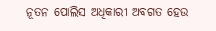ନୂତନ ପୋଲିସ ଅଧିକାରୀ ଅବଗତ ହେଉ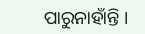ପାରୁନାହାଁନ୍ତି ।